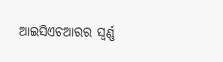ଆଇସିଏଚଆରର ସ୍ୱର୍ଣ୍ଣ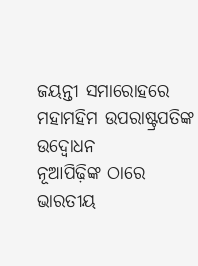ଜୟନ୍ତୀ ସମାରୋହରେ ମହାମହିମ ଉପରାଷ୍ଟ୍ରପତିଙ୍କ ଉଦ୍ବୋଧନ
ନୂଆପିଢ଼ିଙ୍କ ଠାରେ ଭାରତୀୟ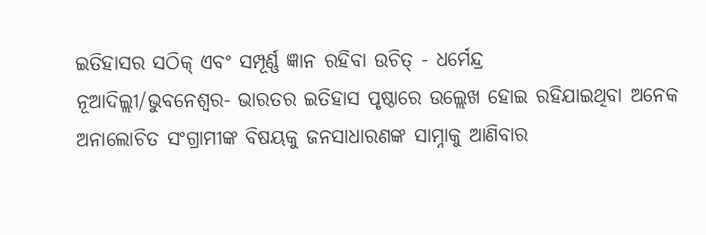ଇତିହାସର ସଠିକ୍ ଏବଂ ସମ୍ପୂର୍ଣ୍ଣ ଜ୍ଞାନ ରହିବା ଉଚିତ୍ - ଧର୍ମେନ୍ଦ୍ର
ନୂଆଦିଲ୍ଲୀ/ଭୁବନେଶ୍ୱର- ଭାରତର ଇତିହାସ ପୃଷ୍ଠାରେ ଉଲ୍ଲେଖ ହୋଇ ରହିଯାଇଥିବା ଅନେକ ଅନାଲୋଚିତ ସଂଗ୍ରାମୀଙ୍କ ବିଷୟକୁ ଜନସାଧାରଣଙ୍କ ସାମ୍ନାକୁ ଆଣିବାର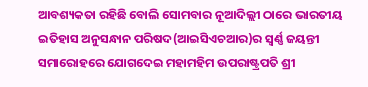ଆବଶ୍ୟକତା ରହିଛି ବୋଲି ସୋମବାର ନୂଆଦିଲ୍ଲୀ ଠାରେ ଭାରତୀୟ ଇତିହାସ ଅନୁସନ୍ଧାନ ପରିଷଦ(ଆଇସିଏଚଆର)ର ସ୍ୱର୍ଣ୍ଣ ଜୟନ୍ତୀ ସମାରୋହରେ ଯୋଗଦେଇ ମହାମହିମ ଉପରାଷ୍ଟ୍ରପତି ଶ୍ରୀ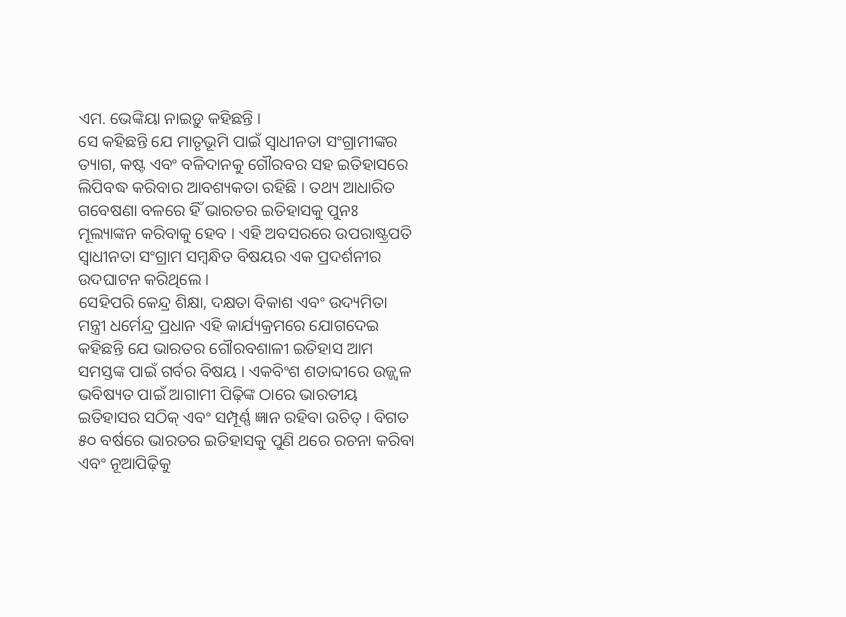ଏମ. ଭେଙ୍କିୟା ନାଇଡ଼ୁ କହିଛନ୍ତି ।
ସେ କହିଛନ୍ତି ଯେ ମାତୃଭୂମି ପାଇଁ ସ୍ୱାଧୀନତା ସଂଗ୍ରାମୀଙ୍କର ତ୍ୟାଗ, କଷ୍ଟ ଏବଂ ବଳିଦାନକୁ ଗୌରବର ସହ ଇତିହାସରେ ଲିପିବଦ୍ଧ କରିବାର ଆବଶ୍ୟକତା ରହିଛି । ତଥ୍ୟ ଆଧାରିତ ଗବେଷଣା ବଳରେ ହିଁ ଭାରତର ଇତିହାସକୁ ପୁନଃ ମୂଲ୍ୟାଙ୍କନ କରିବାକୁ ହେବ । ଏହି ଅବସରରେ ଉପରାଷ୍ଟ୍ରପତି ସ୍ୱାଧୀନତା ସଂଗ୍ରାମ ସମ୍ବନ୍ଧିତ ବିଷୟର ଏକ ପ୍ରଦର୍ଶନୀର ଉଦଘାଟନ କରିଥିଲେ ।
ସେହିପରି କେନ୍ଦ୍ର ଶିକ୍ଷା, ଦକ୍ଷତା ବିକାଶ ଏବଂ ଉଦ୍ୟମିତା ମନ୍ତ୍ରୀ ଧର୍ମେନ୍ଦ୍ର ପ୍ରଧାନ ଏହି କାର୍ଯ୍ୟକ୍ରମରେ ଯୋଗଦେଇ କହିଛନ୍ତି ଯେ ଭାରତର ଗୌରବଶାଳୀ ଇତିହାସ ଆମ ସମସ୍ତଙ୍କ ପାଇଁ ଗର୍ବର ବିଷୟ । ଏକବିଂଶ ଶତାବ୍ଦୀରେ ଉଜ୍ଜ୍ୱଳ ଭବିଷ୍ୟତ ପାଇଁ ଆଗାମୀ ପିଢ଼ିଙ୍କ ଠାରେ ଭାରତୀୟ ଇତିହାସର ସଠିକ୍ ଏବଂ ସମ୍ପୂର୍ଣ୍ଣ ଜ୍ଞାନ ରହିବା ଉଚିତ୍ । ବିଗତ ୫୦ ବର୍ଷରେ ଭାରତର ଇତିହାସକୁ ପୁଣି ଥରେ ରଚନା କରିବା ଏବଂ ନୂଆପିଢ଼ିକୁ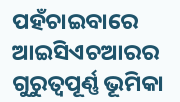ପହଁଚାଇବାରେ ଆଇସିଏଚଆରର ଗୁରୁତ୍ୱପୂର୍ଣ୍ଣ ଭୂମିକା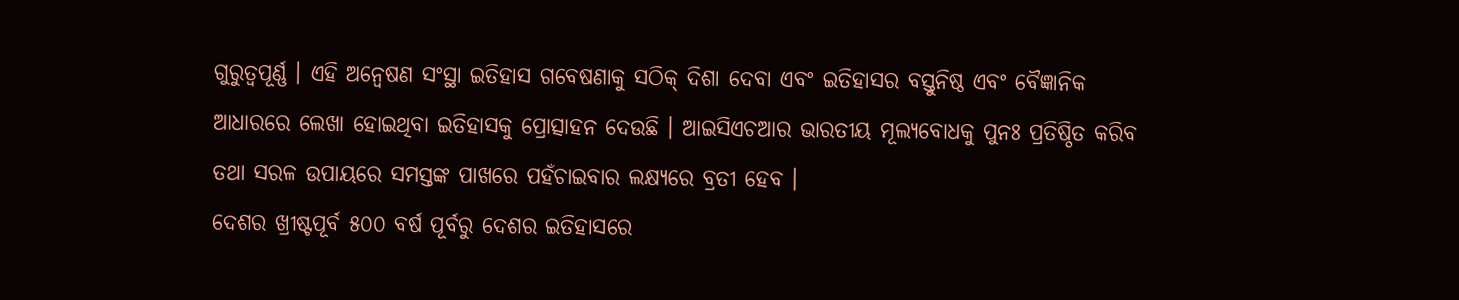ଗୁରୁତ୍ୱପୂର୍ଣ୍ଣ । ଏହି ଅନ୍ୱେଷଣ ସଂସ୍ଥା ଇତିହାସ ଗବେଷଣାକୁ ସଠିକ୍ ଦିଶା ଦେବା ଏବଂ ଇତିହାସର ବସ୍ତୁନିଷ୍ଠ ଏବଂ ବୈଜ୍ଞାନିକ ଆଧାରରେ ଲେଖା ହୋଇଥିବା ଇତିହାସକୁ ପ୍ରୋତ୍ସାହନ ଦେଉଛି । ଆଇସିଏଚଆର ଭାରତୀୟ ମୂଲ୍ୟବୋଧକୁ ପୁନଃ ପ୍ରତିଷ୍ଠିତ କରିବ ତଥା ସରଳ ଉପାୟରେ ସମସ୍ତଙ୍କ ପାଖରେ ପହଁଚାଇବାର ଲକ୍ଷ୍ୟରେ ବ୍ରତୀ ହେବ ।
ଦେଶର ଖ୍ରୀଷ୍ଟପୂର୍ବ ୫୦୦ ବର୍ଷ ପୂର୍ବରୁ ଦେଶର ଇତିହାସରେ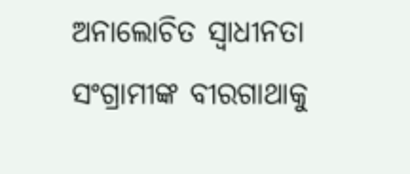ଅନାଲୋଚିତ ସ୍ୱାଧୀନତା ସଂଗ୍ରାମୀଙ୍କ ବୀରଗାଥାକୁ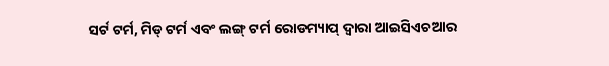ସର୍ଟ ଟର୍ମ, ମିଡ୍ ଟର୍ମ ଏବଂ ଲଙ୍ଗ୍ ଟର୍ମ ରୋଡମ୍ୟାପ୍ ଦ୍ୱାରା ଆଇସିଏଚଆର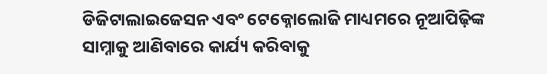ଡିଜିଟାଲାଇଜେସନ ଏବଂ ଟେକ୍ନୋଲୋଜି ମାଧ୍ୟମରେ ନୂଆପିଢ଼ିଙ୍କ ସାମ୍ନାକୁ ଆଣିବାରେ କାର୍ଯ୍ୟ କରିବାକୁ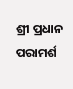ଶ୍ରୀ ପ୍ରଧାନ ପରାମର୍ଶ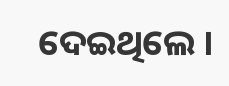ଦେଇଥିଲେ ।